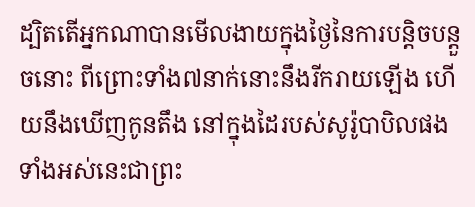ដ្បិតតើអ្នកណាបានមើលងាយក្នុងថ្ងៃនៃការបន្តិចបន្តួចនោះ ពីព្រោះទាំង៧នាក់នោះនឹងរីករាយឡើង ហើយនឹងឃើញកូនតឹង នៅក្នុងដៃរបស់សូរ៉ូបាបិលផង ទាំងអស់នេះជាព្រះ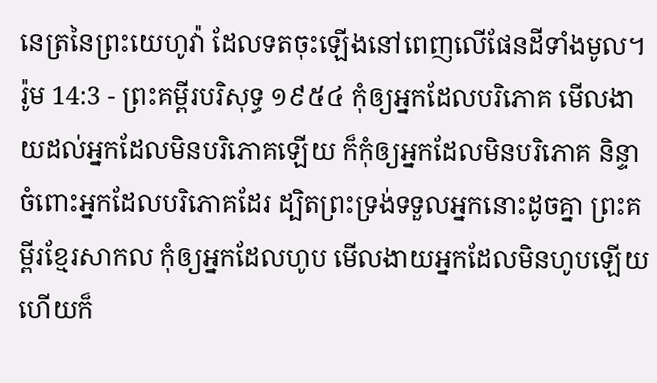នេត្រនៃព្រះយេហូវ៉ា ដែលទតចុះឡើងនៅពេញលើផែនដីទាំងមូល។
រ៉ូម 14:3 - ព្រះគម្ពីរបរិសុទ្ធ ១៩៥៤ កុំឲ្យអ្នកដែលបរិភោគ មើលងាយដល់អ្នកដែលមិនបរិភោគឡើយ ក៏កុំឲ្យអ្នកដែលមិនបរិភោគ និន្ទាចំពោះអ្នកដែលបរិភោគដែរ ដ្បិតព្រះទ្រង់ទទួលអ្នកនោះដូចគ្នា ព្រះគម្ពីរខ្មែរសាកល កុំឲ្យអ្នកដែលហូប មើលងាយអ្នកដែលមិនហូបឡើយ ហើយក៏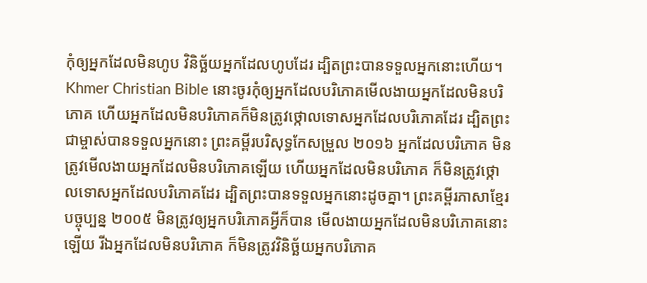កុំឲ្យអ្នកដែលមិនហូប វិនិច្ឆ័យអ្នកដែលហូបដែរ ដ្បិតព្រះបានទទួលអ្នកនោះហើយ។ Khmer Christian Bible នោះចូរកុំឲ្យអ្នកដែលបរិភោគមើលងាយអ្នកដែលមិនបរិភោគ ហើយអ្នកដែលមិនបរិភោគក៏មិនត្រូវថ្កោលទោសអ្នកដែលបរិភោគដែរ ដ្បិតព្រះជាម្ចាស់បានទទួលអ្នកនោះ ព្រះគម្ពីរបរិសុទ្ធកែសម្រួល ២០១៦ អ្នកដែលបរិភោគ មិនត្រូវមើលងាយអ្នកដែលមិនបរិភោគឡើយ ហើយអ្នកដែលមិនបរិភោគ ក៏មិនត្រូវថ្កោលទោសអ្នកដែលបរិភោគដែរ ដ្បិតព្រះបានទទួលអ្នកនោះដូចគ្នា។ ព្រះគម្ពីរភាសាខ្មែរបច្ចុប្បន្ន ២០០៥ មិនត្រូវឲ្យអ្នកបរិភោគអ្វីក៏បាន មើលងាយអ្នកដែលមិនបរិភោគនោះឡើយ រីឯអ្នកដែលមិនបរិភោគ ក៏មិនត្រូវវិនិច្ឆ័យអ្នកបរិភោគ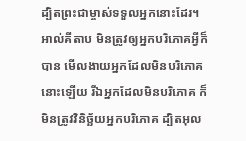ដ្បិតព្រះជាម្ចាស់ទទួលអ្នកនោះដែរ។ អាល់គីតាប មិនត្រូវឲ្យអ្នកបរិភោគអ្វីក៏បាន មើលងាយអ្នកដែលមិនបរិភោគនោះឡើយ រីឯអ្នកដែលមិនបរិភោគ ក៏មិនត្រូវវិនិច្ឆ័យអ្នកបរិភោគ ដ្បិតអុល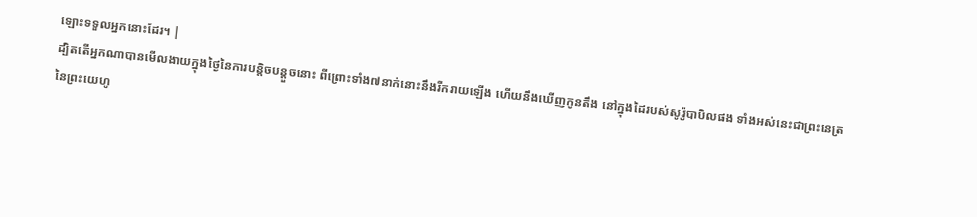ឡោះទទួលអ្នកនោះដែរ។ |
ដ្បិតតើអ្នកណាបានមើលងាយក្នុងថ្ងៃនៃការបន្តិចបន្តួចនោះ ពីព្រោះទាំង៧នាក់នោះនឹងរីករាយឡើង ហើយនឹងឃើញកូនតឹង នៅក្នុងដៃរបស់សូរ៉ូបាបិលផង ទាំងអស់នេះជាព្រះនេត្រនៃព្រះយេហូ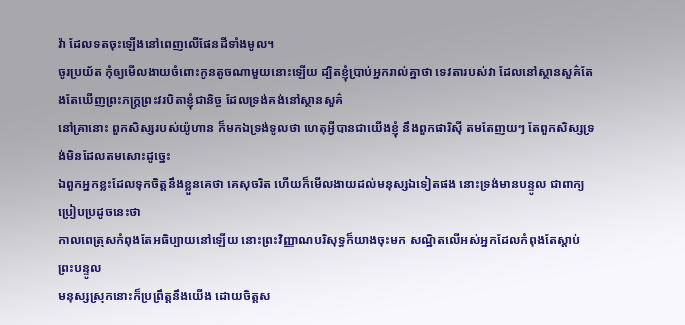វ៉ា ដែលទតចុះឡើងនៅពេញលើផែនដីទាំងមូល។
ចូរប្រយ័ត កុំឲ្យមើលងាយចំពោះកូនតូចណាមួយនោះឡើយ ដ្បិតខ្ញុំប្រាប់អ្នករាល់គ្នាថា ទេវតារបស់វា ដែលនៅស្ថានសួគ៌តែងតែឃើញព្រះភក្ត្រព្រះវរបិតាខ្ញុំជានិច្ច ដែលទ្រង់គង់នៅស្ថានសួគ៌
នៅគ្រានោះ ពួកសិស្សរបស់យ៉ូហាន ក៏មកឯទ្រង់ទូលថា ហេតុអ្វីបានជាយើងខ្ញុំ នឹងពួកផារិស៊ី តមតែញយៗ តែពួកសិស្សទ្រង់មិនដែលតមសោះដូច្នេះ
ឯពួកអ្នកខ្លះដែលទុកចិត្តនឹងខ្លួនគេថា គេសុចរិត ហើយក៏មើលងាយដល់មនុស្សឯទៀតផង នោះទ្រង់មានបន្ទូល ជាពាក្យប្រៀបប្រដូចនេះថា
កាលពេត្រុសកំពុងតែអធិប្បាយនៅឡើយ នោះព្រះវិញ្ញាណបរិសុទ្ធក៏យាងចុះមក សណ្ឋិតលើអស់អ្នកដែលកំពុងតែស្តាប់ព្រះបន្ទូល
មនុស្សស្រុកនោះក៏ប្រព្រឹត្តនឹងយើង ដោយចិត្តស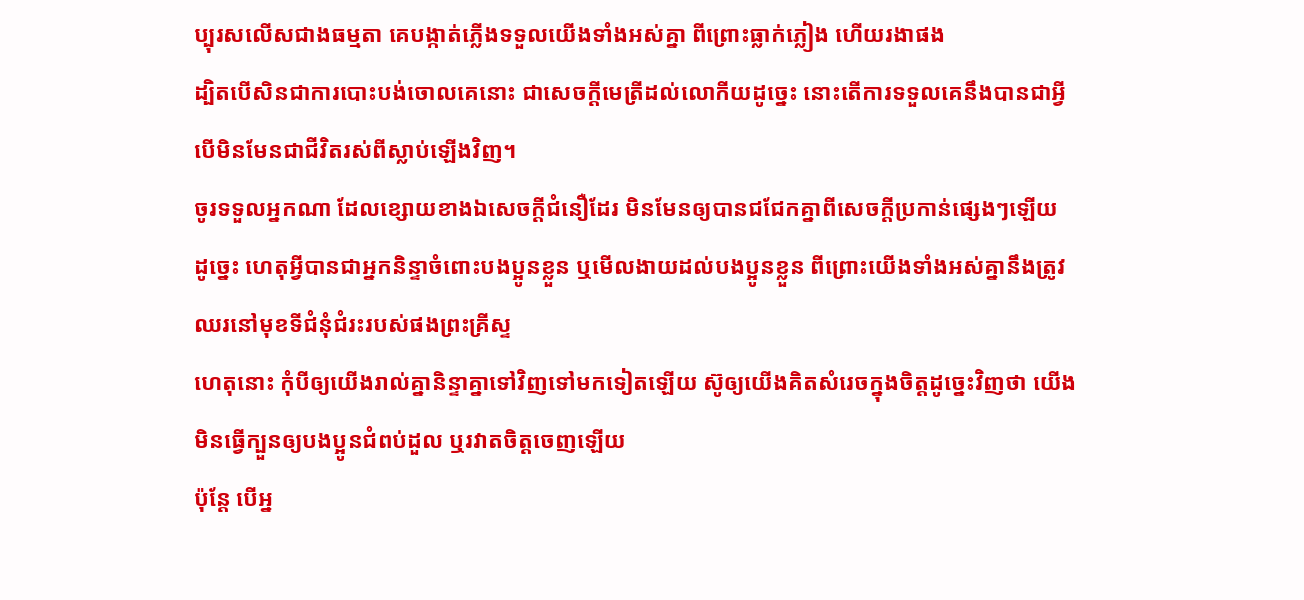ប្បុរសលើសជាងធម្មតា គេបង្កាត់ភ្លើងទទួលយើងទាំងអស់គ្នា ពីព្រោះធ្លាក់ភ្លៀង ហើយរងាផង
ដ្បិតបើសិនជាការបោះបង់ចោលគេនោះ ជាសេចក្ដីមេត្រីដល់លោកីយដូច្នេះ នោះតើការទទួលគេនឹងបានជាអ្វី បើមិនមែនជាជីវិតរស់ពីស្លាប់ឡើងវិញ។
ចូរទទួលអ្នកណា ដែលខ្សោយខាងឯសេចក្ដីជំនឿដែរ មិនមែនឲ្យបានជជែកគ្នាពីសេចក្ដីប្រកាន់ផ្សេងៗឡើយ
ដូច្នេះ ហេតុអ្វីបានជាអ្នកនិន្ទាចំពោះបងប្អូនខ្លួន ឬមើលងាយដល់បងប្អូនខ្លួន ពីព្រោះយើងទាំងអស់គ្នានឹងត្រូវឈរនៅមុខទីជំនុំជំរះរបស់ផងព្រះគ្រីស្ទ
ហេតុនោះ កុំបីឲ្យយើងរាល់គ្នានិន្ទាគ្នាទៅវិញទៅមកទៀតឡើយ ស៊ូឲ្យយើងគិតសំរេចក្នុងចិត្តដូច្នេះវិញថា យើងមិនធ្វើក្បួនឲ្យបងប្អូនជំពប់ដួល ឬរវាតចិត្តចេញឡើយ
ប៉ុន្តែ បើអ្ន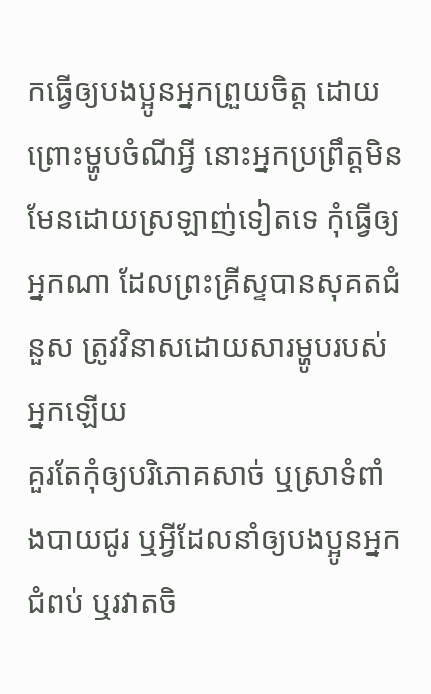កធ្វើឲ្យបងប្អូនអ្នកព្រួយចិត្ត ដោយព្រោះម្ហូបចំណីអ្វី នោះអ្នកប្រព្រឹត្តមិនមែនដោយស្រឡាញ់ទៀតទេ កុំធ្វើឲ្យអ្នកណា ដែលព្រះគ្រីស្ទបានសុគតជំនួស ត្រូវវិនាសដោយសារម្ហូបរបស់អ្នកឡើយ
គួរតែកុំឲ្យបរិភោគសាច់ ឬស្រាទំពាំងបាយជូរ ឬអ្វីដែលនាំឲ្យបងប្អូនអ្នកជំពប់ ឬរវាតចិ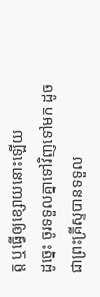ត្ត ឬធ្វើឲ្យខ្សោយនោះឡើយ
ដូច្នេះ ចូរទទួលគ្នាទៅវិញទៅមក ដូចជាព្រះគ្រីស្ទបានទទួល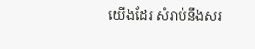យើងដែរ សំរាប់នឹងសរ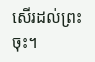សើរដល់ព្រះចុះ។